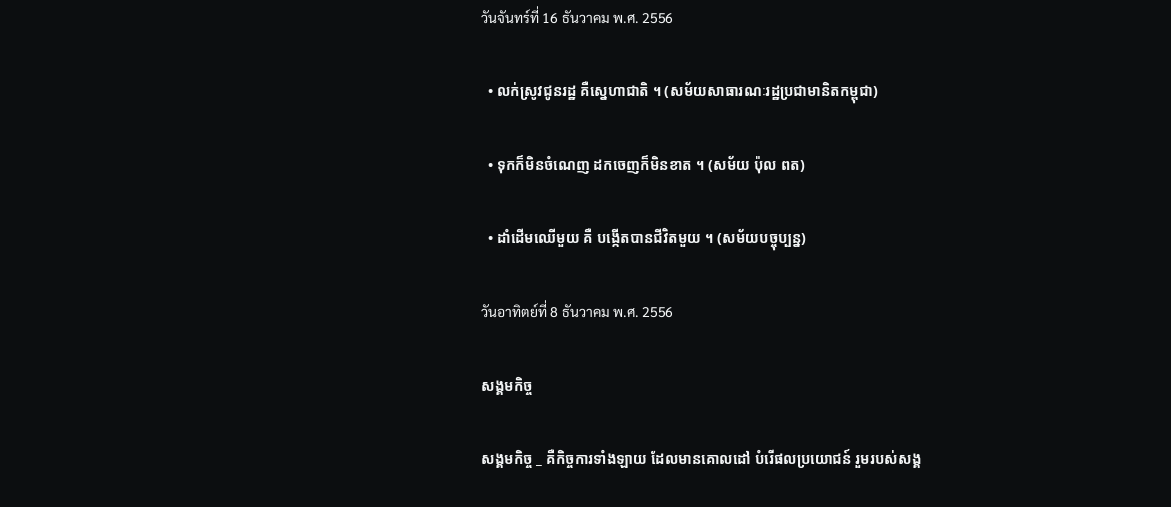วันจันทร์ที่ 16 ธันวาคม พ.ศ. 2556

  • លក់ស្រូវជូនរដ្ឋ គឺស្នេហាជាតិ ។ (សម័យសាធារណៈរដ្ឋប្រជាមានិតកម្ពុជា)

  • ទុកក៏មិនចំណេញ ដកចេញក៏មិនខាត ។ (សម័យ ប៉ុល ពត)

  • ដាំដើមឈើមួយ គឺ បង្កើតបានជីវិតមួយ ។ (សម័យបច្ចុប្បន្ន)

วันอาทิตย์ที่ 8 ธันวาคม พ.ศ. 2556

សង្គមកិច្ច

សង្គមកិច្ច _ គឺកិច្ចការទាំងឡាយ ដែលមានគោលដៅ បំរើផលប្រយោជន៍ រួមរបស់សង្គ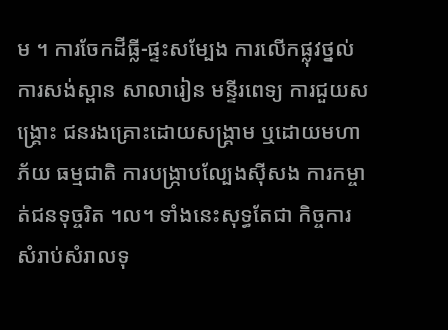ម ។ ការចែកដីធ្លី-ផ្ទះសម្បែង ការលើកផ្លុវថ្នល់ ការសង់ស្ពាន សាលារៀន មន្ទីរពេទ្យ ការជួយសង្រ្គោះ ជនរងគ្រោះដោយសង្គ្រាម ឬដោយមហាភ័យ ធម្មជាតិ ការបង្ក្រាបល្បែងស៊ីសង ការកម្ចាត់ជនទុច្ចរិត ។ល។ ទាំងនេះសុទ្ធតែជា កិច្ចការសំរាប់សំរាលទុ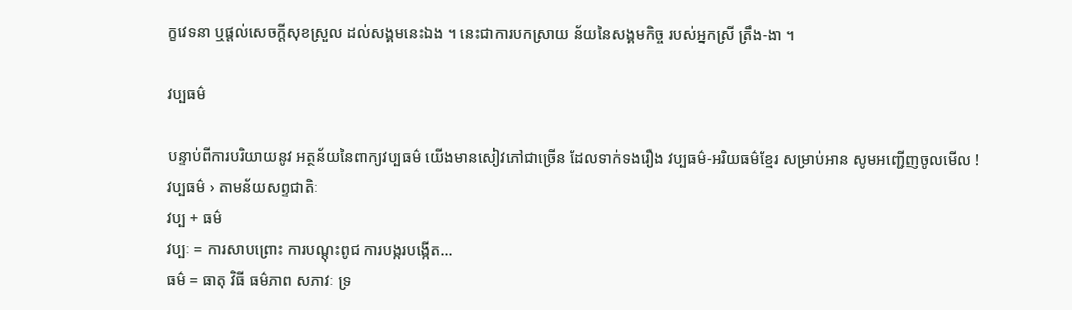ក្ខវេទនា ឬផ្តល់សេចក្តីសុខស្រួល ដល់សង្គមនេះឯង ។ នេះជាការបកស្រាយ ន័យនៃសង្គមកិច្ច របស់អ្នកស្រី ត្រឹង-ងា ។

វប្បធម៌

បន្ទាប់ពីការបរិយាយនូវ អត្ថន័យនៃពាក្យវប្បធម៌ យើងមានសៀវភៅជាច្រើន ដែលទាក់ទងរឿង វប្បធម៌-អរិយធម៌ខ្មែរ សម្រាប់អាន សូមអញ្ជើញចូលមើល !
វប្បធម៌ › តាមន័យសព្ទជាតិៈ
វប្ប + ធម៌
វប្បៈ = ការសាបព្រោះ ការបណ្តុះពូជ ការបង្ករបង្កើត…
ធម៌ = ធាតុ វិធី ធម៌ភាព សភាវៈ ទ្រ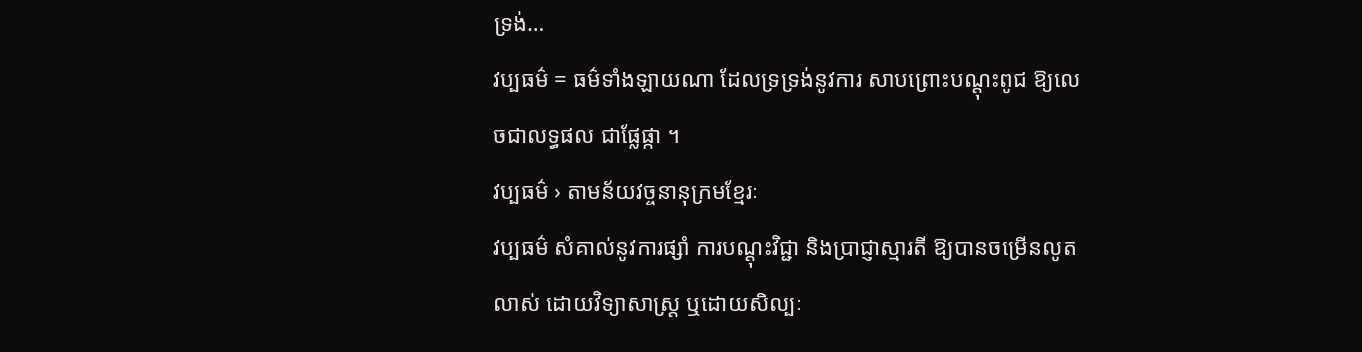ទ្រង់…
វប្បធម៌ = ធម៌ទាំងឡាយណា ដែលទ្រទ្រង់នូវការ សាបព្រោះបណ្តុះពូជ ឱ្យលេចជាលទ្ធផល ជាផ្លែផ្កា ។
វប្បធម៌ › តាមន័យវច្ចនានុក្រមខ្មែរៈ
វប្បធម៌ សំគាល់នូវការផ្សាំ ការបណ្តុះវិជ្ជា និងប្រាជ្ញាស្មារតី ឱ្យបានចម្រើនលូតលាស់ ដោយវិទ្យាសាស្រ្ត ឬដោយសិល្បៈ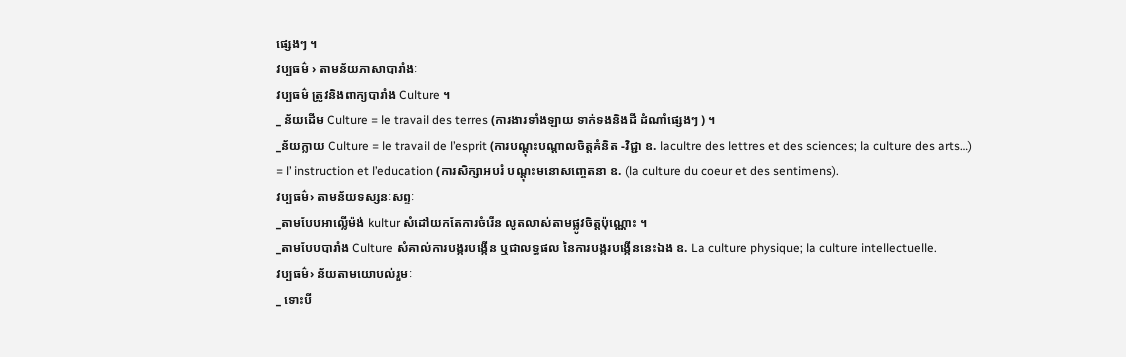ផ្សេងៗ ។
វប្បធម៌ › តាមន័យភាសាបារាំងៈ
វប្បធម៌ ត្រូវនិងពាក្យបារាំង Culture ។
_ ន័យដើម Culture = le travail des terres (ការងារទាំងឡាយ ទាក់ទងនិងដី ដំណាំផ្សេងៗ ) ។
_ន័យក្លាយ Culture = le travail de l’esprit (ការបណ្តុះបណ្តាលចិត្តគំនិត -វិជ្ជា ឧ. lacultre des lettres et des sciences; la culture des arts…)
= l’ instruction et l’education (ការសិក្សាអបរំ បណ្តុះមនោសញ្ចេតនា ឧ. (la culture du coeur et des sentimens).
វប្បធម៌› តាមន័យទស្សនៈសព្ទៈ
_តាមបែបអាល្លើម៉ង់ kultur សំដៅយកតែការចំរើន លូតលាស់តាមផ្លូវចិត្តប៉ុណ្ណោះ ។
_តាមបែបបារាំង Culture សំគាល់ការបង្ករបង្កើន ឬជាលទ្ធផល នៃការបង្ករបង្កើននេះឯង ឧ. La culture physique; la culture intellectuelle.
វប្បធម៌› ន័យតាមយោបល់រួមៈ
_ ទោះបី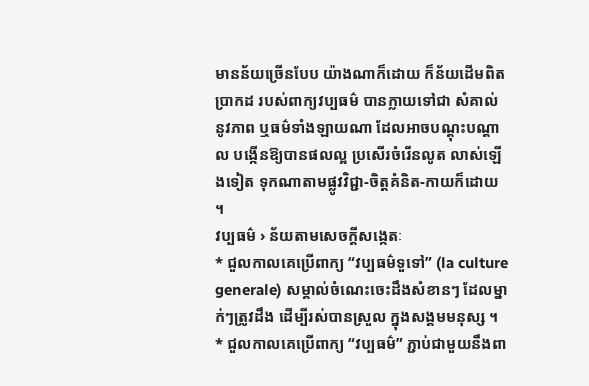មានន័យច្រើនបែប យ៉ាងណាក៏ដោយ ក៏ន័យដើមពិតប្រាកដ របស់ពាក្យវប្បធម៌ បានក្លាយទៅជា សំគាល់នូវភាព ឬធម៌ទាំងឡាយណា ដែលអាចបណ្តុះបណ្តាល បង្កើនឱ្យបានផលល្អ ប្រសើរចំរើនលូត លាស់ឡើងទៀត ទុកណាតាមផ្លូវវិជ្ជា-ចិត្តគំនិត-កាយក៏ដោយ ។
វប្បធម៌ › ន័យតាមសេចក្តីសង្កេតៈ
* ជួលកាលគេប្រើពាក្យ “វប្បធម៌ទួទៅ” (la culture generale) សម្គាល់ចំណេះចេះដឹងសំខានៗ ដែលម្នាក់ៗត្រូវដឹង ដើម្បីរស់បានស្រួល ក្នុងសង្គមមនុស្ស ។
* ជួលកាលគេប្រើពាក្យ “វប្បធម៌” ភ្ជាប់ជាមួយនឹងពា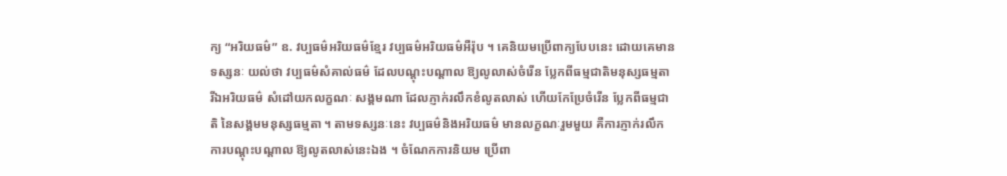ក្យ “អរិយធម៌” ឧ. វប្បធម៌អរិយធម៌ខ្មែរ វប្បធម៌អរិយធម៌អឺរ៉ុប ។ គេនិយមប្រើពាក្យបែបនេះ ដោយគេមានទស្សនៈ យល់ថា វប្បធម៌សំគាល់ធម៌ ដែលបណ្តុះបណ្តាល ឱ្យលូលាស់ចំរើន ប្លែកពីធម្មជាតិមនុស្សធម្មតា រីឯអរិយធម៌ សំដៅយកលក្ខណៈ សង្គមណា ដែលភ្ញាក់រលឹកខំលូតលាស់ ហើយកែប្រែចំរើន ប្លែកពីធម្មជាតិ នៃសង្គមមនុស្សធម្មតា ។ តាមទស្សនៈនេះ វប្បធម៌និងអរិយធម៌ មានលក្ខណៈរួមមួយ គឺការភ្ញាក់រលឹក ការបណ្តុះបណ្តាល ឱ្យលូតលាស់នេះឯង ។ ចំណែកការនិយម ប្រើពា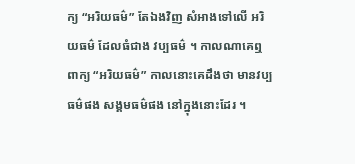ក្យ “អរិយធម៌” តែឯងវិញ សំអាងទៅលើ អរិយធម៌ ដែលធំជាង វប្បធម៌ ។ កាលណាគេឮពាក្យ “អរិយធម៌” កាលនោះគេដឹងថា មានវប្បធម៌ផង សង្គមធម៌ផង នៅក្នុងនោះដែរ ។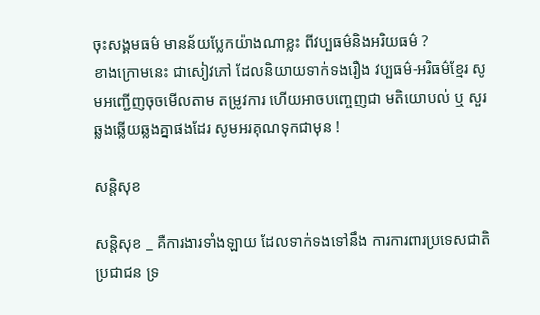ចុះសង្គមធម៌ មានន័យប្លែកយ៉ាងណាខ្លះ ពីវប្បធម៌និងអរិយធម៌ ?
ខាងក្រោមនេះ ជាសៀវភៅ ដែលនិយាយទាក់ទងរឿង វប្បធម៌-អរិធម៌ខ្មែរ សូមអញ្ជើញចុចមើលតាម តម្រូវការ ហើយអាចបញ្ចេញជា មតិយោបល់ ឬ សួរឆ្លងឆ្លើយឆ្លងគ្នាផងដែរ សូមអរគុណទុកជាមុន !

សន្តិសុខ

សន្តិសុខ _ គឺការងារទាំងឡាយ ដែលទាក់ទងទៅនឹង ការការពារប្រទេសជាតិ ប្រជាជន ទ្រ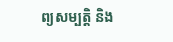ព្យសម្បត្តិ និង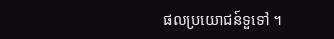ផលប្រយោជន៍ទួទៅ ។